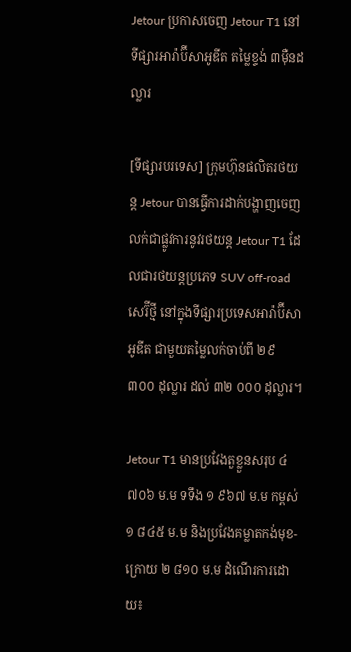Jetour ប្រកាសចេញ Jetour T1 នៅទីផ្សារអារ៉ាប៊ីសាអូឌីត តម្លៃខ្ទង់ ៣មុឺនដល្លារ

[ទីផ្សារបរទេស] ក្រុមហ៊ុនផលិតរថយន្ត Jetour បានធ្វើការដាក់បង្ហាញចេញលក់ជាផ្លូវការនូវរថយន្ត Jetour T1 ដែលជារថយន្តប្រភេទ SUV off-road សេរ៊ីថ្មី នៅក្នុងទីផ្សារប្រទេសអារ៉ាប៊ីសាអូឌីត ជាមួយតម្លៃលក់ចាប់ពី ២៩ ៣០០ ដុល្លារ ដល់ ៣២ ០០០ ដុល្លារ។

Jetour T1 មានប្រវែងតួខ្លួនសរុប ៤ ៧០៦ ម.ម ទទឹង ១ ៩៦៧ ម.ម កម្ពស់ ១ ៨៤៥ ម.ម និងប្រវែងគម្លាតកង់មុខ-ក្រោយ ២ ៨១០ ម.ម ដំណើរការដោយ៖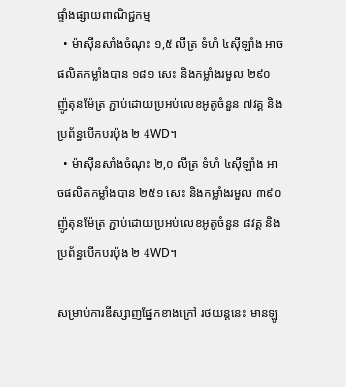ផ្ទាំងផ្សាយពាណិជ្ជកម្ម
  • ម៉ាស៊ីនសាំងចំណុះ ១,៥ លីត្រ ទំហំ ៤ស៊ីឡាំង អាចផលិតកម្លាំងបាន ១៨១ សេះ និងកម្លាំងរមួល ២៩០ ញ៉ូតុនម៉ែត្រ ភ្ជាប់ដោយប្រអប់លេខអូតូចំនួន ៧វគ្គ និងប្រព័ន្ធបើកបរប៉ុង ២ 4WD។
  • ម៉ាស៊ីនសាំងចំណុះ ២,០ លីត្រ ទំហំ ៤ស៊ីឡាំង អាចផលិតកម្លាំងបាន ២៥១ សេះ និងកម្លាំងរមួល ៣៩០ ញ៉ូតុនម៉ែត្រ ភ្ជាប់ដោយប្រអប់លេខអូតូចំនួន ៨វគ្គ និងប្រព័ន្ធបើកបរប៉ុង ២ 4WD។

សម្រាប់ការឌីស្សាញផ្នែកខាងក្រៅ រថយន្តនេះ មានឡូ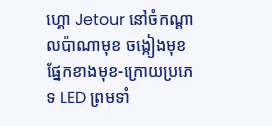ហ្គោ Jetour នៅចំកណ្តាលប៉ាណាមុខ ចង្កៀងមុខផ្នែកខាងមុខ-ក្រោយប្រភេទ LED ព្រមទាំ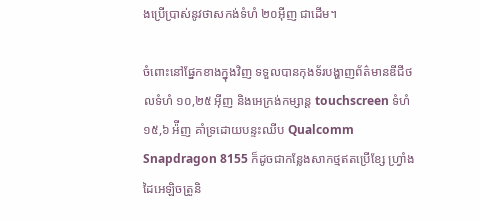ងប្រើប្រាស់នូវថាសកង់ទំហំ ២០អ៊ីញ ជាដើម។

ចំពោះនៅផ្នែកខាងក្នុងវិញ ទទួលបានកុងទ័របង្ហាញព័ត៌មានឌីជីថលទំហំ ១០,២៥ អ៊ីញ និងអេក្រង់កម្សាន្ត touchscreen ទំហំ ១៥,៦ អ៉ីញ គាំទ្រដោយបន្ទះឈីប Qualcomm Snapdragon 8155 ក៏ដូចជាកន្លែងសាកថ្មឥតប្រើខ្សែ ហ្វ្រាំងដៃអេឡិចត្រូនិ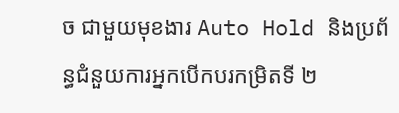ច ជាមួយមុខងារ Auto Hold និងប្រព័ន្ធជំនួយការអ្នកបើកបរកម្រិតទី ២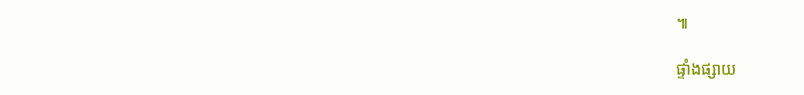៕

ផ្ទាំងផ្សាយ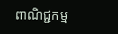ពាណិជ្ជកម្ម